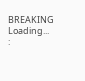BREAKING
Loading...
: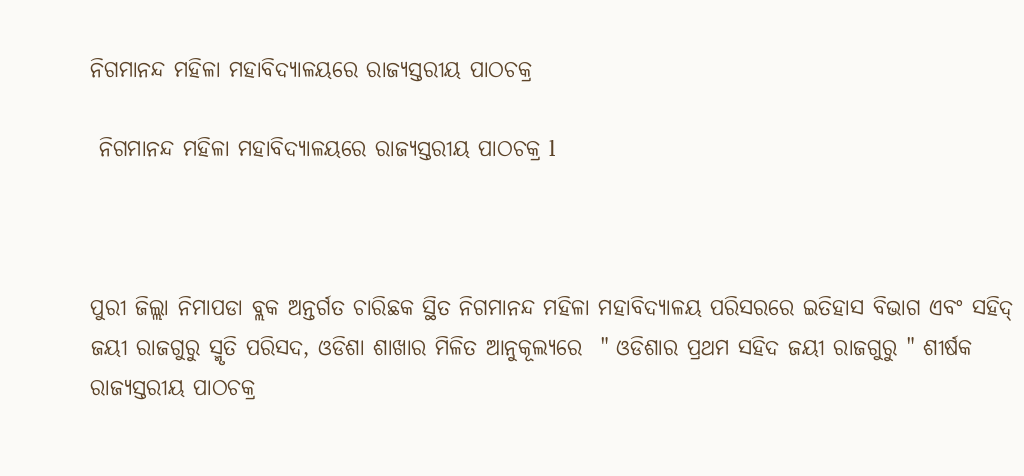ନିଗମାନନ୍ଦ ମହିଳା ମହାବିଦ୍ୟାଳୟରେ ରାଜ୍ୟସ୍ତରୀୟ ପାଠଚକ୍ର

 ନିଗମାନନ୍ଦ ମହିଳା ମହାବିଦ୍ୟାଳୟରେ ରାଜ୍ୟସ୍ତରୀୟ ପାଠଚକ୍ର l



ପୁରୀ ଜିଲ୍ଲା ନିମାପଡା ବ୍ଲକ ଅନ୍ତର୍ଗତ ଚାରିଛକ ସ୍ଥିତ ନିଗମାନନ୍ଦ ମହିଳା ମହାବିଦ୍ୟାଳୟ ପରିସରରେ ଇତିହାସ ବିଭାଗ ଏବଂ ସହିଦ୍ ଜୟୀ ରାଜଗୁରୁ ସ୍ମୃତି ପରିସଦ, ଓଡିଶା ଶାଖାର ମିଳିତ ଆନୁକୂଲ୍ୟରେ  " ଓଡିଶାର ପ୍ରଥମ ସହିଦ ଜୟୀ ରାଜଗୁରୁ " ଶୀର୍ଷକ ରାଜ୍ୟସ୍ତରୀୟ ପାଠଚକ୍ର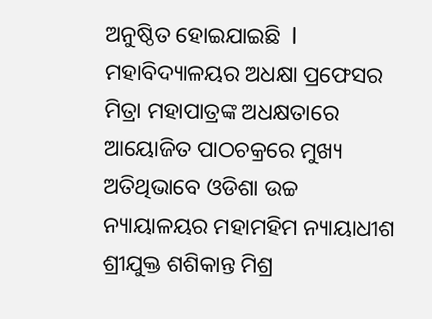ଅନୁଷ୍ଠିତ ହୋଇଯାଇଛି  l ମହାବିଦ୍ୟାଳୟର ଅଧକ୍ଷା ପ୍ରଫେସର   ମିତ୍ରା ମହାପାତ୍ରଙ୍କ ଅଧକ୍ଷତାରେ ଆୟୋଜିତ ପାଠଚକ୍ରରେ ମୁଖ୍ୟ ଅତିଥିଭାବେ ଓଡିଶା ଉଚ୍ଚ ନ୍ୟାୟାଳୟର ମହାମହିମ ନ୍ୟାୟାଧୀଶ ଶ୍ରୀଯୁକ୍ତ ଶଶିକାନ୍ତ ମିଶ୍ର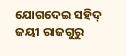ଯୋଗଦେଇ ସହିଦ୍ ଜୟୀ ରାଜଗୁରୁ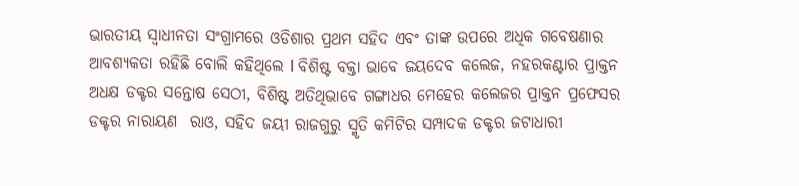ଭାରତୀୟ ସ୍ୱାଧୀନତା ସଂଗ୍ରାମରେ ଓଡିଶାର ପ୍ରଥମ ସହିଦ ଏବଂ ତାଙ୍କ ଉପରେ ଅଧିକ ଗବେଷଣାର ଆବଶ୍ୟକତା ରହିଛି ବୋଲି କହିଥିଲେ l ବିଶିଷ୍ଟ ବକ୍ତା ଭାବେ ଜୟଦେବ କଲେଜ, ନହରକଣ୍ଟାର ପ୍ରାକ୍ତନ ଅଧକ୍ଷ ଡକ୍ଟର ସନ୍ତୋଷ ସେଠୀ, ବିଶିଷ୍ଟ ଅତିଥିଭାବେ ଗଙ୍ଗାଧର ମେହେର କଲେଜର ପ୍ରାକ୍ତନ ପ୍ରଫେସର ଡକ୍ଟର ନାରାୟଣ  ରାଓ, ସହିଦ ଜୟୀ ରାଜଗୁରୁ ସ୍ମୃତି କମିଟିର ସମ୍ପାଦକ ଡକ୍ଟର ଜଟାଧାରୀ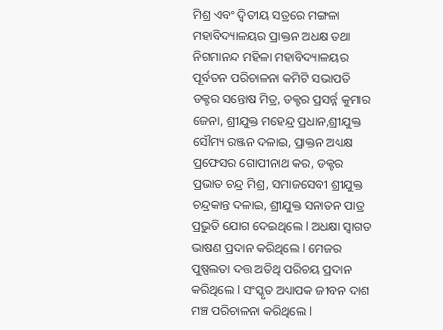ମିଶ୍ର ଏବଂ ଦ୍ୱିତୀୟ ସତ୍ରରେ ମଙ୍ଗଳା ମହାବିଦ୍ୟାଳୟର ପ୍ରାକ୍ତନ ଅଧକ୍ଷ ତଥା ନିଗମାନନ୍ଦ ମହିଳା ମହାବିଦ୍ୟାଳୟର ପୂର୍ବତନ ପରିଚାଳନା କମିଟି ସଭାପତି ଡକ୍ଟର ସନ୍ତୋଷ ମିତ୍ର, ଡକ୍ଟର ପ୍ରସର୍ନ୍ନ କୁମାର ଜେନା, ଶ୍ରୀଯୁକ୍ତ ମହେନ୍ଦ୍ର ପ୍ରଧାନ,ଶ୍ରୀଯୁକ୍ତ ସୌମ୍ୟ ରଞ୍ଜନ ଦଳାଇ, ପ୍ରାକ୍ତନ ଅଧ୍ୟକ୍ଷ ପ୍ରଫେସର ଗୋପୀନାଥ କର, ଡକ୍ଟର ପ୍ରଭାତ ଚନ୍ଦ୍ର ମିଶ୍ର, ସମାଜସେବୀ ଶ୍ରୀଯୁକ୍ତ ଚନ୍ଦ୍ରକାନ୍ତ ଦଳାଇ, ଶ୍ରୀଯୁକ୍ତ ସନାତନ ପାତ୍ର ପ୍ରଭୁତି ଯୋଗ ଦେଇଥିଲେ l ଅଧକ୍ଷା ସ୍ୱାଗତ ଭାଷଣ ପ୍ରଦାନ କରିଥିଲେ l ମେଜର ପୁଷ୍ପଲତା ଦତ୍ତ ଅତିଥି ପରିଚୟ ପ୍ରଦାନ କରିଥିଲେ l ସଂସ୍କୃତ ଅଧ୍ୟାପକ ଜୀବନ ଦାଶ ମଞ୍ଚ ପରିଚାଳନା କରିଥିଲେ l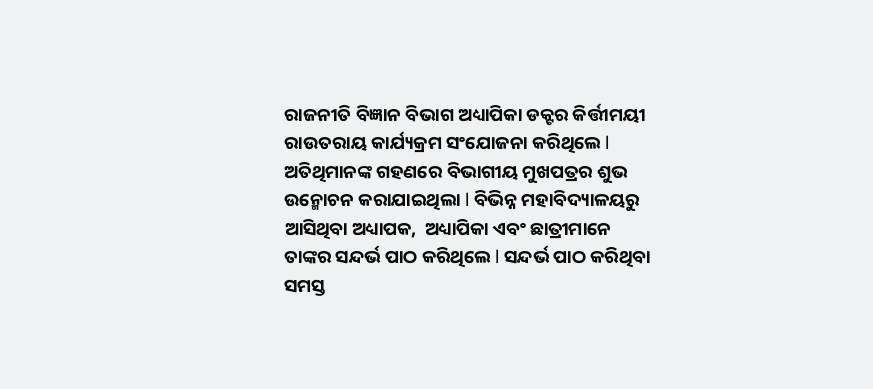ରାଜନୀତି ବିଜ୍ଞାନ ବିଭାଗ ଅଧ୍ୟାପିକା ଡକ୍ଟର କିର୍ତ୍ତୀମୟୀ ରାଉତରାୟ କାର୍ଯ୍ୟକ୍ରମ ସଂଯୋଜନା କରିଥିଲେ l ଅତିଥିମାନଙ୍କ ଗହଣରେ ବିଭାଗୀୟ ମୁଖପତ୍ରର ଶୁଭ ଉନ୍ମୋଚନ କରାଯାଇଥିଲା l ବିଭିନ୍ନ ମହାବିଦ୍ୟାଳୟରୁ ଆସିଥିବା ଅଧ୍ୟାପକ,  ଅଧ୍ୟାପିକା ଏବଂ ଛାତ୍ରୀମାନେ ତାଙ୍କର ସନ୍ଦର୍ଭ ପାଠ କରିଥିଲେ l ସନ୍ଦର୍ଭ ପାଠ କରିଥିବା ସମସ୍ତ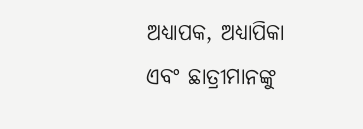ଅଧ୍ୟାପକ, ଅଧ୍ୟାପିକା ଏବଂ ଛାତ୍ରୀମାନଙ୍କୁ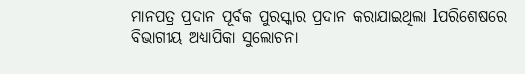ମାନପତ୍ର ପ୍ରଦାନ ପୂର୍ବକ ପୁରସ୍କାର ପ୍ରଦାନ କରାଯାଇଥିଲା lପରିଶେଷରେ ବିଭାଗୀୟ ଅଧ୍ୟାପିକା ସୁଲୋଚନା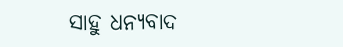ସାହୁ ଧନ୍ୟବାଦ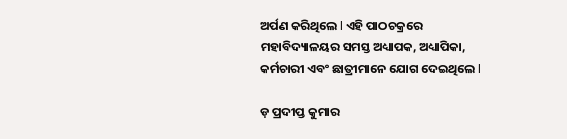ଅର୍ପଣ କରିଥିଲେ l ଏହି ପାଠଚକ୍ରରେ ମହାବିଦ୍ୟାଳୟର ସମସ୍ତ ଅଧ୍ୟାପକ, ଅଧ୍ୟାପିକା, କର୍ମଚାରୀ ଏବଂ ଛାତ୍ରୀମାନେ ଯୋଗ ଦେଇଥିଲେ l

ଡ଼ ପ୍ରଦୀପ୍ତ କୁମାର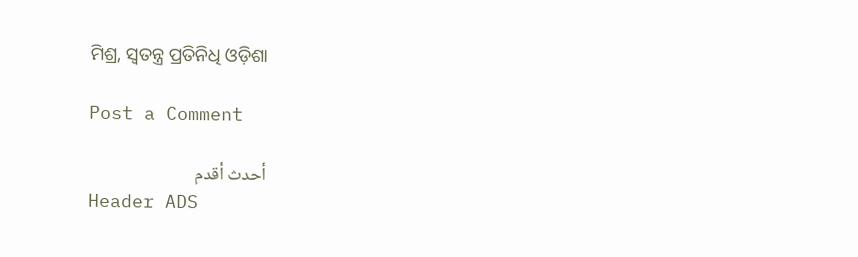ମିଶ୍ର, ସ୍ବତନ୍ତ୍ର ପ୍ରତିନିଧି ଓଡ଼ିଶା

Post a Comment

أحدث أقدم
Header ADS